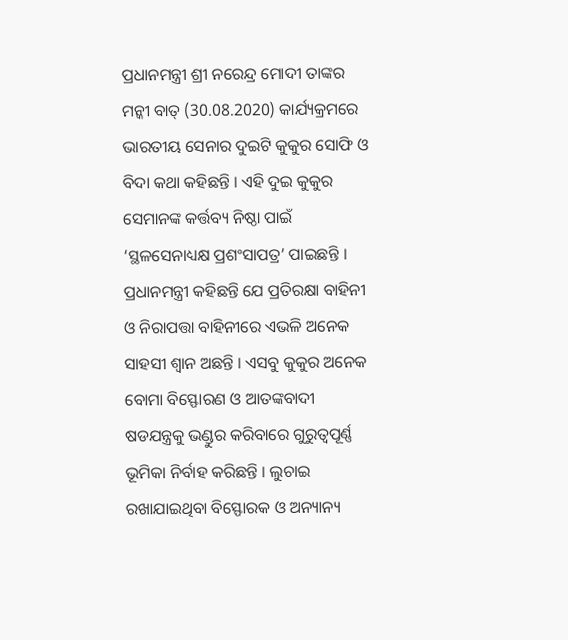ପ୍ରଧାନମନ୍ତ୍ରୀ ଶ୍ରୀ ନରେନ୍ଦ୍ର ମୋଦୀ ତାଙ୍କର ମନ୍କୀ ବାତ୍ (30.08.2020) କାର୍ଯ୍ୟକ୍ରମରେ ଭାରତୀୟ ସେନାର ଦୁଇଟି କୁକୁର ସୋଫି ଓ ବିଦା କଥା କହିଛନ୍ତି । ଏହି ଦୁଇ କୁକୁର ସେମାନଙ୍କ କର୍ତ୍ତବ୍ୟ ନିଷ୍ଠା ପାଇଁ ‘ସ୍ଥଳସେନାଧ୍ୟକ୍ଷ ପ୍ରଶଂସାପତ୍ର’ ପାଇଛନ୍ତି । ପ୍ରଧାନମନ୍ତ୍ରୀ କହିଛନ୍ତି ଯେ ପ୍ରତିରକ୍ଷା ବାହିନୀ ଓ ନିରାପତ୍ତା ବାହିନୀରେ ଏଭଳି ଅନେକ ସାହସୀ ଶ୍ୱାନ ଅଛନ୍ତି । ଏସବୁ କୁକୁର ଅନେକ ବୋମା ବିସ୍ଫୋରଣ ଓ ଆତଙ୍କବାଦୀ ଷଡଯନ୍ତ୍ରକୁ ଭଣ୍ଡୁର କରିବାରେ ଗୁରୁତ୍ୱପୂର୍ଣ୍ଣ ଭୂମିକା ନିର୍ବାହ କରିଛନ୍ତି । ଲୁଚାଇ ରଖାଯାଇଥିବା ବିସ୍ଫୋରକ ଓ ଅନ୍ୟାନ୍ୟ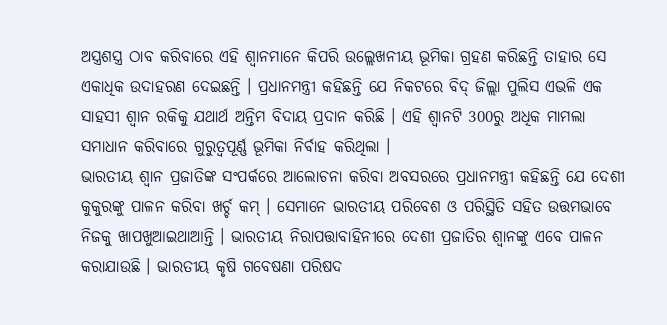ଅସ୍ତ୍ରଶସ୍ତ୍ର ଠାବ କରିବାରେ ଏହି ଶ୍ୱାନମାନେ କିପରି ଉଲ୍ଲେଖନୀୟ ଭୂମିକା ଗ୍ରହଣ କରିଛନ୍ତି ତାହାର ସେ ଏକାଧିକ ଉଦାହରଣ ଦେଇଛନ୍ତି । ପ୍ରଧାନମନ୍ତ୍ରୀ କହିଛନ୍ତି ଯେ ନିକଟରେ ବିଦ୍ ଜିଲ୍ଲା ପୁଲିସ ଏଭଳି ଏକ ସାହସୀ ଶ୍ୱାନ ରକିକୁ ଯଥାର୍ଥ ଅନ୍ତିମ ବିଦାୟ ପ୍ରଦାନ କରିଛି । ଏହି ଶ୍ୱାନଟି 300ରୁ ଅଧିକ ମାମଲା ସମାଧାନ କରିବାରେ ଗୁରୁତ୍ୱପୂର୍ଣ୍ଣ ଭୂମିକା ନିର୍ବାହ କରିଥିଲା ।
ଭାରତୀୟ ଶ୍ୱାନ ପ୍ରଜାତିଙ୍କ ସଂପର୍କରେ ଆଲୋଚନା କରିବା ଅବସରରେ ପ୍ରଧାନମନ୍ତ୍ରୀ କହିଛନ୍ତି ଯେ ଦେଶୀ କୁକୁରଙ୍କୁ ପାଳନ କରିବା ଖର୍ଚ୍ଚ କମ୍ । ସେମାନେ ଭାରତୀୟ ପରିବେଶ ଓ ପରିସ୍ଥିତି ସହିତ ଉତ୍ତମଭାବେ ନିଜକୁ ଖାପଖୁଆଇଥାଆନ୍ତି । ଭାରତୀୟ ନିରାପତ୍ତାବାହିନୀରେ ଦେଶୀ ପ୍ରଜାତିର ଶ୍ୱାନଙ୍କୁ ଏବେ ପାଳନ କରାଯାଉଛି । ଭାରତୀୟ କୃଷି ଗବେଷଣା ପରିଷଦ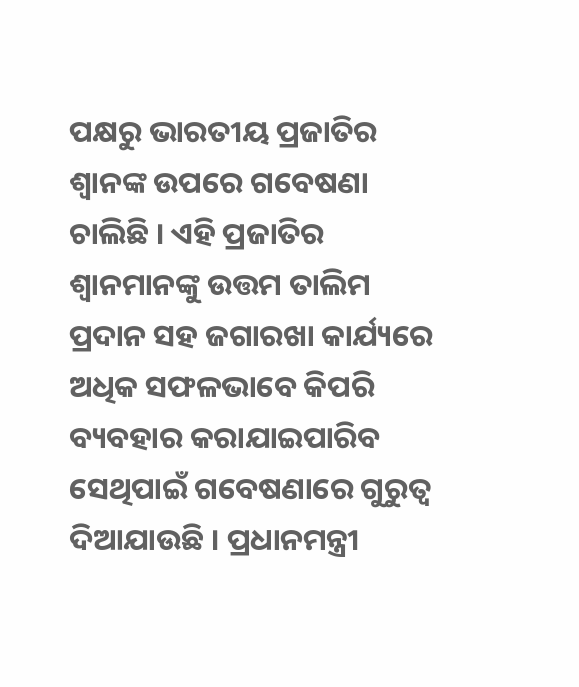ପକ୍ଷରୁ ଭାରତୀୟ ପ୍ରଜାତିର ଶ୍ୱାନଙ୍କ ଉପରେ ଗବେଷଣା ଚାଲିଛି । ଏହି ପ୍ରଜାତିର ଶ୍ୱାନମାନଙ୍କୁ ଉତ୍ତମ ତାଲିମ ପ୍ରଦାନ ସହ ଜଗାରଖା କାର୍ଯ୍ୟରେ ଅଧିକ ସଫଳଭାବେ କିପରି ବ୍ୟବହାର କରାଯାଇପାରିବ ସେଥିପାଇଁ ଗବେଷଣାରେ ଗୁରୁତ୍ୱ ଦିଆଯାଉଛି । ପ୍ରଧାନମନ୍ତ୍ରୀ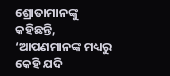ଶ୍ରୋତାମାନଙ୍କୁ କହିଛନ୍ତି, ‘ଆପଣମାନଙ୍କ ମଧ୍ୟରୁ କେହି ଯଦି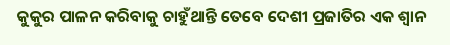କୁକୁର ପାଳନ କରିବାକୁ ଚାହୁଁଥାନ୍ତି ତେବେ ଦେଶୀ ପ୍ରଜାତିର ଏକ ଶ୍ୱାନ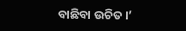ବାଛିବା ଉଚିତ ।’